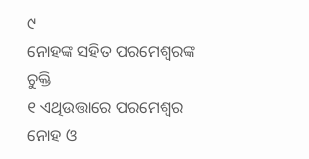୯
ନୋହଙ୍କ ସହିତ ପରମେଶ୍ୱରଙ୍କ ଚୁକ୍ତି
୧ ଏଥିଉତ୍ତାରେ ପରମେଶ୍ୱର ନୋହ ଓ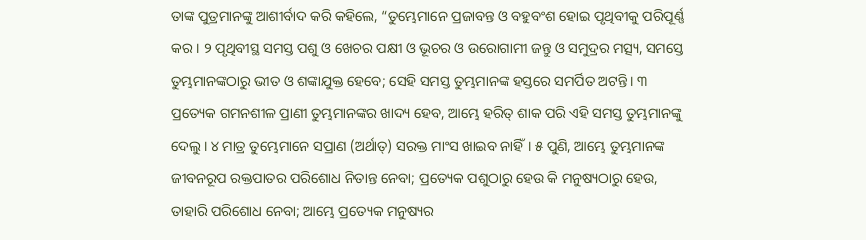ତାଙ୍କ ପୁତ୍ରମାନଙ୍କୁ ଆଶୀର୍ବାଦ କରି କହିଲେ, “ତୁମ୍ଭେମାନେ ପ୍ରଜାବନ୍ତ ଓ ବହୁବଂଶ ହୋଇ ପୃଥିବୀକୁ ପରିପୂର୍ଣ୍ଣ କର। ୨ ପୃଥିବୀସ୍ଥ ସମସ୍ତ ପଶୁ ଓ ଖେଚର ପକ୍ଷୀ ଓ ଭୂଚର ଓ ଉରୋଗାମୀ ଜନ୍ତୁ ଓ ସମୁଦ୍ରର ମତ୍ସ୍ୟ, ସମସ୍ତେ ତୁମ୍ଭମାନଙ୍କଠାରୁ ଭୀତ ଓ ଶଙ୍କାଯୁକ୍ତ ହେବେ; ସେହି ସମସ୍ତ ତୁମ୍ଭମାନଙ୍କ ହସ୍ତରେ ସମର୍ପିତ ଅଟନ୍ତି। ୩ ପ୍ରତ୍ୟେକ ଗମନଶୀଳ ପ୍ରାଣୀ ତୁମ୍ଭମାନଙ୍କର ଖାଦ୍ୟ ହେବ, ଆମ୍ଭେ ହରିତ୍ ଶାକ ପରି ଏହି ସମସ୍ତ ତୁମ୍ଭମାନଙ୍କୁ ଦେଲୁ। ୪ ମାତ୍ର ତୁମ୍ଭେମାନେ ସପ୍ରାଣ (ଅର୍ଥାତ୍) ସରକ୍ତ ମାଂସ ଖାଇବ ନାହିଁ। ୫ ପୁଣି, ଆମ୍ଭେ ତୁମ୍ଭମାନଙ୍କ ଜୀବନରୂପ ରକ୍ତପାତର ପରିଶୋଧ ନିତାନ୍ତ ନେବା; ପ୍ରତ୍ୟେକ ପଶୁଠାରୁ ହେଉ କି ମନୁଷ୍ୟଠାରୁ ହେଉ, ତାହାରି ପରିଶୋଧ ନେବା; ଆମ୍ଭେ ପ୍ରତ୍ୟେକ ମନୁଷ୍ୟର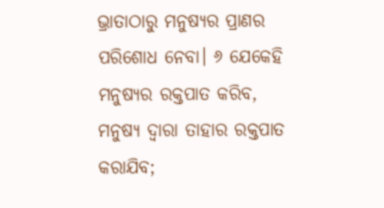ଭ୍ରାତାଠାରୁ ମନୁଷ୍ୟର ପ୍ରାଣର ପରିଶୋଧ ନେବା। ୬ ଯେକେହି ମନୁଷ୍ୟର ରକ୍ତପାତ କରିବ, ମନୁଷ୍ୟ ଦ୍ୱାରା ତାହାର ରକ୍ତପାତ କରାଯିବ;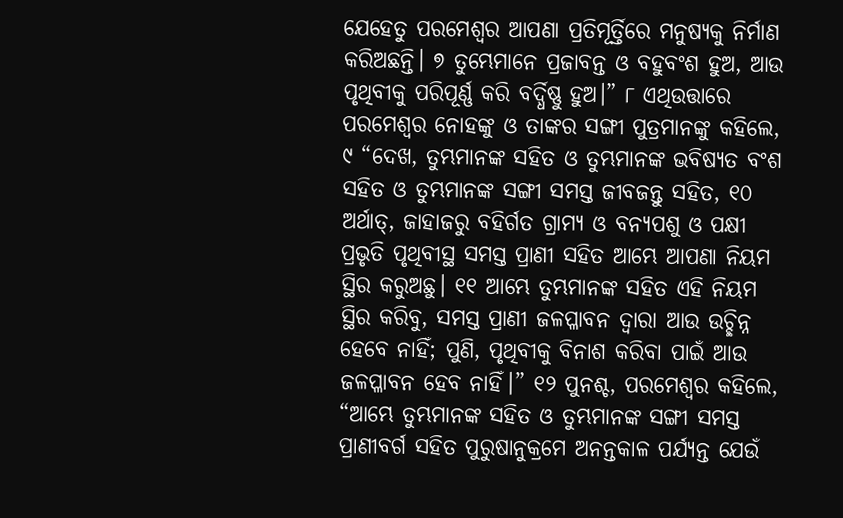ଯେହେତୁ ପରମେଶ୍ୱର ଆପଣା ପ୍ରତିମୂର୍ତ୍ତିରେ ମନୁଷ୍ୟକୁ ନିର୍ମାଣ କରିଅଛନ୍ତି। ୭ ତୁମ୍ଭେମାନେ ପ୍ରଜାବନ୍ତ ଓ ବହୁବଂଶ ହୁଅ, ଆଉ ପୃଥିବୀକୁ ପରିପୂର୍ଣ୍ଣ କରି ବର୍ଦ୍ଧିଷ୍ଣୁ ହୁଅ।” ୮ ଏଥିଉତ୍ତାରେ ପରମେଶ୍ୱର ନୋହଙ୍କୁ ଓ ତାଙ୍କର ସଙ୍ଗୀ ପୁତ୍ରମାନଙ୍କୁ କହିଲେ, ୯ “ଦେଖ, ତୁମ୍ଭମାନଙ୍କ ସହିତ ଓ ତୁମ୍ଭମାନଙ୍କ ଭବିଷ୍ୟତ ବଂଶ ସହିତ ଓ ତୁମ୍ଭମାନଙ୍କ ସଙ୍ଗୀ ସମସ୍ତ ଜୀବଜନ୍ତୁ ସହିତ, ୧୦ ଅର୍ଥାତ୍, ଜାହାଜରୁ ବହିର୍ଗତ ଗ୍ରାମ୍ୟ ଓ ବନ୍ୟପଶୁ ଓ ପକ୍ଷୀ ପ୍ରଭୃତି ପୃଥିବୀସ୍ଥ ସମସ୍ତ ପ୍ରାଣୀ ସହିତ ଆମ୍ଭେ ଆପଣା ନିୟମ ସ୍ଥିର କରୁଅଛୁ। ୧୧ ଆମ୍ଭେ ତୁମ୍ଭମାନଙ୍କ ସହିତ ଏହି ନିୟମ ସ୍ଥିର କରିବୁ, ସମସ୍ତ ପ୍ରାଣୀ ଜଳପ୍ଳାବନ ଦ୍ୱାରା ଆଉ ଉଚ୍ଛିନ୍ନ ହେବେ ନାହିଁ; ପୁଣି, ପୃଥିବୀକୁ ବିନାଶ କରିବା ପାଇଁ ଆଉ ଜଳପ୍ଳାବନ ହେବ ନାହିଁ।” ୧୨ ପୁନଶ୍ଚ, ପରମେଶ୍ୱର କହିଲେ, “ଆମ୍ଭେ ତୁମ୍ଭମାନଙ୍କ ସହିତ ଓ ତୁମ୍ଭମାନଙ୍କ ସଙ୍ଗୀ ସମସ୍ତ ପ୍ରାଣୀବର୍ଗ ସହିତ ପୁରୁଷାନୁକ୍ରମେ ଅନନ୍ତକାଳ ପର୍ଯ୍ୟନ୍ତ ଯେଉଁ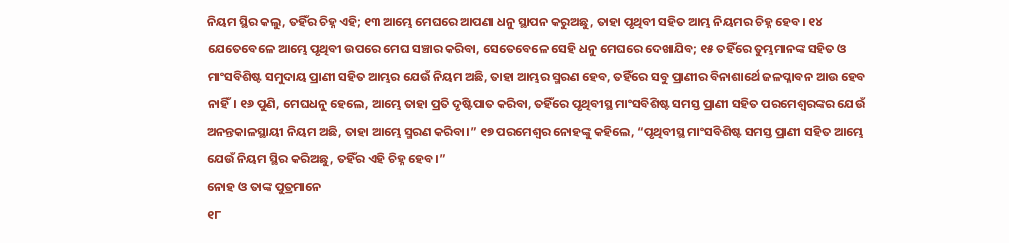ନିୟମ ସ୍ଥିର କଲୁ, ତହିଁର ଚିହ୍ନ ଏହି; ୧୩ ଆମ୍ଭେ ମେଘରେ ଆପଣା ଧନୁ ସ୍ଥାପନ କରୁଅଛୁ, ତାହା ପୃଥିବୀ ସହିତ ଆମ୍ଭ ନିୟମର ଚିହ୍ନ ହେବ। ୧୪ ଯେତେବେଳେ ଆମ୍ଭେ ପୃଥିବୀ ଉପରେ ମେଘ ସଞ୍ଚାର କରିବା, ସେତେବେଳେ ସେହି ଧନୁ ମେଘରେ ଦେଖାଯିବ; ୧୫ ତହିଁରେ ତୁମ୍ଭମାନଙ୍କ ସହିତ ଓ ମାଂସବିଶିଷ୍ଟ ସମୁଦାୟ ପ୍ରାଣୀ ସହିତ ଆମ୍ଭର ଯେଉଁ ନିୟମ ଅଛି, ତାହା ଆମ୍ଭର ସ୍ମରଣ ହେବ, ତହିଁରେ ସବୁ ପ୍ରାଣୀର ବିନାଶାର୍ଥେ ଜଳପ୍ଳାବନ ଆଉ ହେବ ନାହିଁ। ୧୬ ପୁଣି, ମେଘଧନୁ ହେଲେ, ଆମ୍ଭେ ତାହା ପ୍ରତି ଦୃଷ୍ଟିପାତ କରିବା, ତହିଁରେ ପୃଥିବୀସ୍ଥ ମାଂସବିଶିଷ୍ଟ ସମସ୍ତ ପ୍ରାଣୀ ସହିତ ପରମେଶ୍ୱରଙ୍କର ଯେଉଁ ଅନନ୍ତକାଳସ୍ଥାୟୀ ନିୟମ ଅଛି, ତାହା ଆମ୍ଭେ ସ୍ମରଣ କରିବା।” ୧୭ ପରମେଶ୍ୱର ନୋହଙ୍କୁ କହିଲେ, “ପୃଥିବୀସ୍ଥ ମାଂସବିଶିଷ୍ଟ ସମସ୍ତ ପ୍ରାଣୀ ସହିତ ଆମ୍ଭେ ଯେଉଁ ନିୟମ ସ୍ଥିର କରିଅଛୁ, ତହିଁର ଏହି ଚିହ୍ନ ହେବ।”
ନୋହ ଓ ତାଙ୍କ ପୁତ୍ରମାନେ
୧୮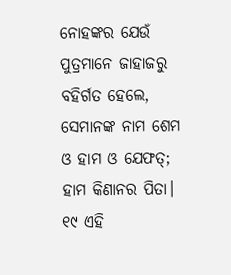ନୋହଙ୍କର ଯେଉଁ ପୁତ୍ରମାନେ ଜାହାଜରୁ ବହିର୍ଗତ ହେଲେ, ସେମାନଙ୍କ ନାମ ଶେମ ଓ ହାମ ଓ ଯେଫତ୍; ହାମ କିଣାନର ପିତା। ୧୯ ଏହି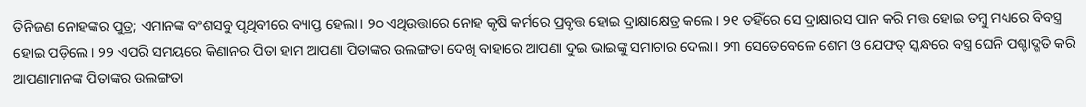ତିନିଜଣ ନୋହଙ୍କର ପୁତ୍ର; ଏମାନଙ୍କ ବଂଶସବୁ ପୃଥିବୀରେ ବ୍ୟାପ୍ତ ହେଲା। ୨୦ ଏଥିଉତ୍ତାରେ ନୋହ କୃଷି କର୍ମରେ ପ୍ରବୃତ୍ତ ହୋଇ ଦ୍ରାକ୍ଷାକ୍ଷେତ୍ର କଲେ। ୨୧ ତହିଁରେ ସେ ଦ୍ରାକ୍ଷାରସ ପାନ କରି ମତ୍ତ ହୋଇ ତମ୍ବୁ ମଧ୍ୟରେ ବିବସ୍ତ୍ର ହୋଇ ପଡ଼ିଲେ। ୨୨ ଏପରି ସମୟରେ କିଣାନର ପିତା ହାମ ଆପଣା ପିତାଙ୍କର ଉଲଙ୍ଗତା ଦେଖି ବାହାରେ ଆପଣା ଦୁଇ ଭାଇଙ୍କୁ ସମାଚାର ଦେଲା। ୨୩ ସେତେବେଳେ ଶେମ ଓ ଯେଫତ୍ ସ୍କନ୍ଧରେ ବସ୍ତ୍ର ଘେନି ପଶ୍ଚାଦ୍ଗତି କରି ଆପଣାମାନଙ୍କ ପିତାଙ୍କର ଉଲଙ୍ଗତା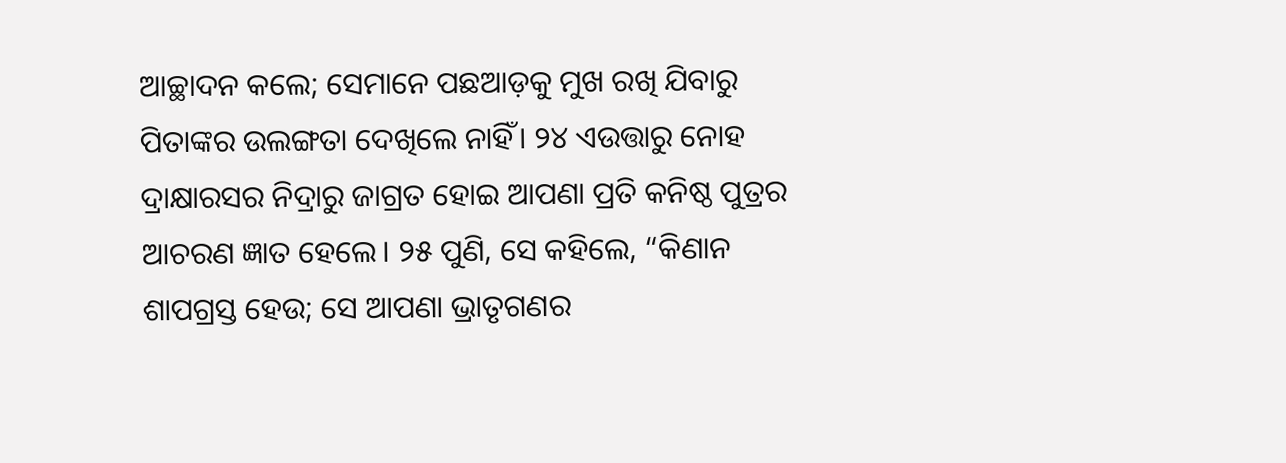ଆଚ୍ଛାଦନ କଲେ; ସେମାନେ ପଛଆଡ଼କୁ ମୁଖ ରଖି ଯିବାରୁ ପିତାଙ୍କର ଉଲଙ୍ଗତା ଦେଖିଲେ ନାହିଁ। ୨୪ ଏଉତ୍ତାରୁ ନୋହ ଦ୍ରାକ୍ଷାରସର ନିଦ୍ରାରୁ ଜାଗ୍ରତ ହୋଇ ଆପଣା ପ୍ରତି କନିଷ୍ଠ ପୁତ୍ରର ଆଚରଣ ଜ୍ଞାତ ହେଲେ। ୨୫ ପୁଣି, ସେ କହିଲେ, “କିଣାନ ଶାପଗ୍ରସ୍ତ ହେଉ; ସେ ଆପଣା ଭ୍ରାତୃଗଣର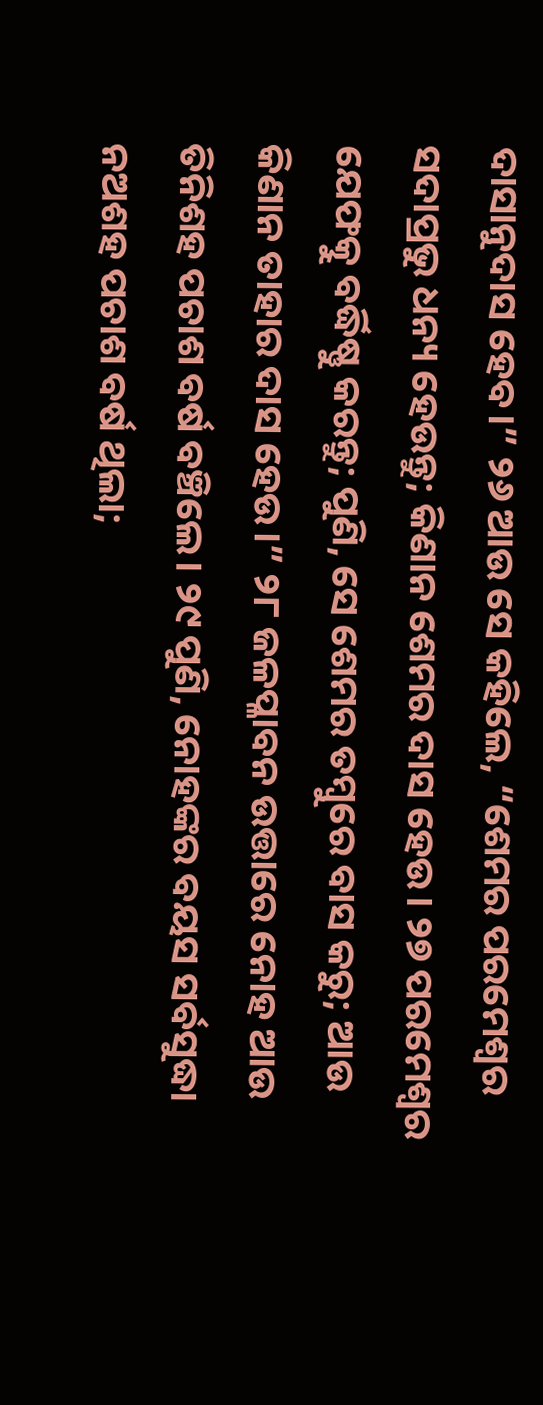ଦାସାନୁଦାସ ହେବ।” ୨୬ ଆଉ ସେ କହିଲେ, “ଶେମର ପରମେଶ୍ୱର ସଦାପ୍ରଭୁ ଧନ୍ୟ ହେଉନ୍ତୁ; କିଣାନ ଶେମର ଦାସ ହେଉ। ୨୭ ପରମେଶ୍ୱର ଯେଫତ୍କୁ ବର୍ଦ୍ଧିଷ୍ଣୁ କରନ୍ତୁ; ପୁଣି, ସେ ଶେମର ତମ୍ବୁରେ ବାସ କରୁ; ଆଉ କିଣାନ ତାହାର ଦାସ ହେଉ।” ୨୮ ଜଳପ୍ଳାବନ ଉତ୍ତାରେ ନୋହ ଆଉ ତିନିଶହ ପଚାଶ ବର୍ଷ ବଞ୍ଚିଲେ। ୨୯ ପୁଣି, ନୋହଙ୍କର ବୟସ ସର୍ବସୁଦ୍ଧା ନଅଶହ ପଚାଶ ବର୍ଷ ଥିଲା;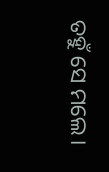ତହୁଁ ସେ ମଲେ।